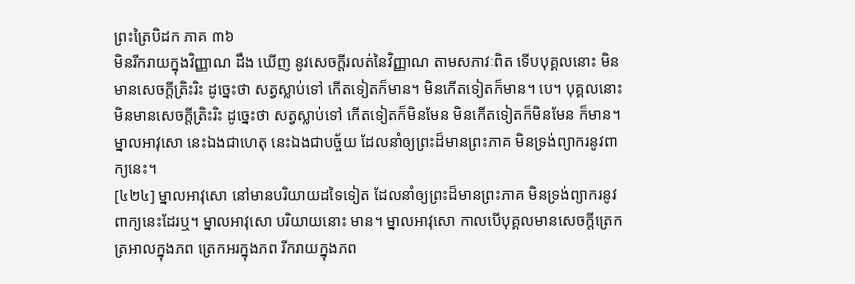ព្រះត្រៃបិដក ភាគ ៣៦
មិនរីករាយក្នុងវិញ្ញាណ ដឹង ឃើញ នូវសេចក្តីរលត់នៃវិញ្ញាណ តាមសភាវៈពិត ទើបបុគ្គលនោះ មិនមានសេចក្តីត្រិះរិះ ដូច្នេះថា សត្វស្លាប់ទៅ កើតទៀតក៏មាន។ មិនកើតទៀតក៏មាន។ បេ។ បុគ្គលនោះ មិនមានសេចក្តីត្រិះរិះ ដូច្នេះថា សត្វស្លាប់ទៅ កើតទៀតក៏មិនមែន មិនកើតទៀតក៏មិនមែន ក៏មាន។ ម្នាលអាវុសោ នេះឯងជាហេតុ នេះឯងជាបច្ច័យ ដែលនាំឲ្យព្រះដ៏មានព្រះភាគ មិនទ្រង់ព្យាករនូវពាក្យនេះ។
[៤២៤] ម្នាលអាវុសោ នៅមានបរិយាយដទៃទៀត ដែលនាំឲ្យព្រះដ៏មានព្រះភាគ មិនទ្រង់ព្យាករនូវពាក្យនេះដែរឬ។ ម្នាលអាវុសោ បរិយាយនោះ មាន។ ម្នាលអាវុសោ កាលបើបុគ្គលមានសេចក្តីត្រេកត្រអាលក្នុងភព ត្រេកអរក្នុងភព រីករាយក្នុងភព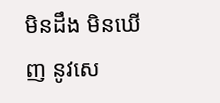មិនដឹង មិនឃើញ នូវសេ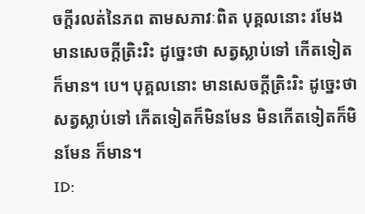ចក្តីរលត់នៃភព តាមសភាវៈពិត បុគ្គលនោះ រមែងមានសេចក្តីត្រិះរិះ ដូច្នេះថា សត្វស្លាប់ទៅ កើតទៀតក៏មាន។ បេ។ បុគ្គលនោះ មានសេចក្តីត្រិះរិះ ដូច្នេះថា សត្វស្លាប់ទៅ កើតទៀតក៏មិនមែន មិនកើតទៀតក៏មិនមែន ក៏មាន។
ID: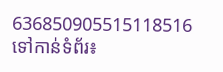636850905515118516
ទៅកាន់ទំព័រ៖